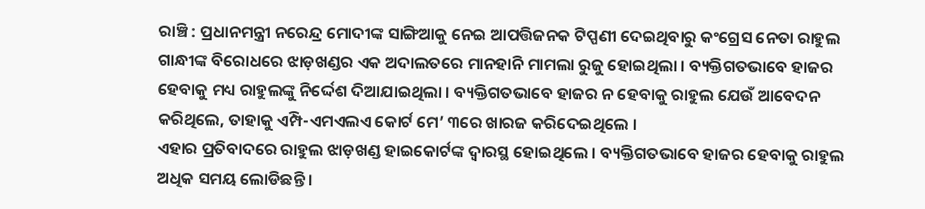ରାଞ୍ଚି : ପ୍ରଧାନମନ୍ତ୍ରୀ ନରେନ୍ଦ୍ର ମୋଦୀଙ୍କ ସାଙ୍ଗିଆକୁ ନେଇ ଆପତ୍ତିଜନକ ଟିପ୍ପଣୀ ଦେଇଥିବାରୁ କଂଗ୍ରେସ ନେତା ରାହୁଲ ଗାନ୍ଧୀଙ୍କ ବିରୋଧରେ ଝାଡ଼ଖଣ୍ଡର ଏକ ଅଦାଲତରେ ମାନହାନି ମାମଲା ରୁଜୁ ହୋଇଥିଲା । ବ୍ୟକ୍ତିଗତଭାବେ ହାଜର ହେବାକୁ ମଧ୍ୟ ରାହୁଲଙ୍କୁ ନିର୍ଦ୍ଦେଶ ଦିଆଯାଇଥିଲା । ବ୍ୟକ୍ତିଗତଭାବେ ହାଜର ନ ହେବାକୁ ରାହୁଲ ଯେଉଁ ଆବେଦନ କରିଥିଲେ, ତାହାକୁ ଏମ୍ପି-ଏମଏଲଏ କୋର୍ଟ ମେ’ ୩ରେ ଖାରଜ କରିଦେଇଥିଲେ ।
ଏହାର ପ୍ରତିବାଦରେ ରାହୁଲ ଝାଡ଼ଖଣ୍ଡ ହାଇକୋର୍ଟଙ୍କ ଦ୍ୱାରସ୍ଥ ହୋଇଥିଲେ । ବ୍ୟକ୍ତିଗତଭାବେ ହାଜର ହେବାକୁ ରାହୁଲ ଅଧିକ ସମୟ ଲୋଡିଛନ୍ତି ।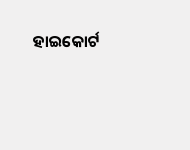ହାଇକୋର୍ଟ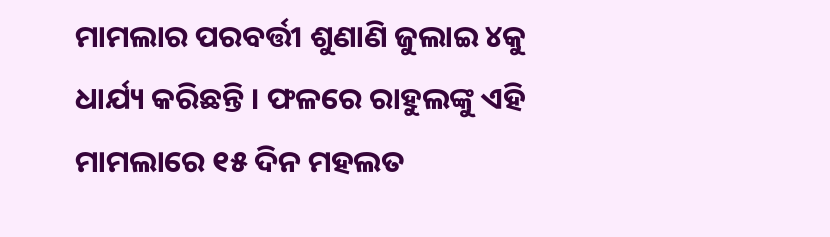ମାମଲାର ପରବର୍ତ୍ତୀ ଶୁଣାଣି ଜୁଲାଇ ୪କୁ ଧାର୍ଯ୍ୟ କରିଛନ୍ତି । ଫଳରେ ରାହୁଲଙ୍କୁ ଏହି ମାମଲାରେ ୧୫ ଦିନ ମହଲତ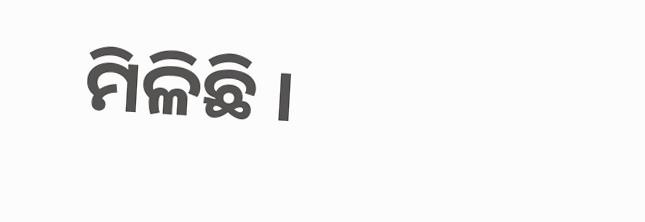ମିଳିଛି ।